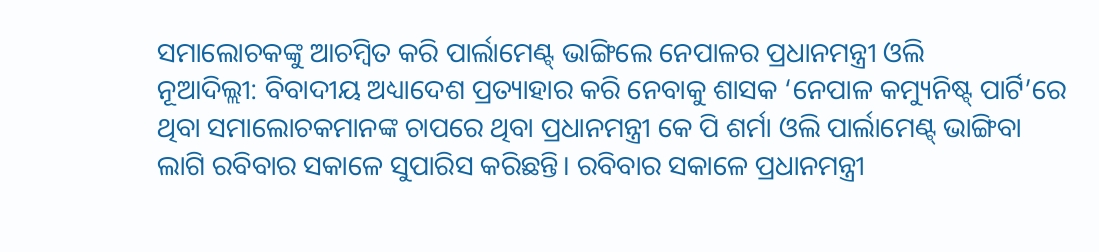ସମାଲୋଚକଙ୍କୁ ଆଚମ୍ବିତ କରି ପାର୍ଲାମେଣ୍ଟ୍ ଭାଙ୍ଗିଲେ ନେପାଳର ପ୍ରଧାନମନ୍ତ୍ରୀ ଓଲି
ନୂଆଦିଲ୍ଲୀ: ବିବାଦୀୟ ଅଧ୍ୟାଦେଶ ପ୍ରତ୍ୟାହାର କରି ନେବାକୁ ଶାସକ ‘ନେପାଳ କମ୍ୟୁନିଷ୍ଟ୍ ପାର୍ଟି’ରେ ଥିବା ସମାଲୋଚକମାନଙ୍କ ଚାପରେ ଥିବା ପ୍ରଧାନମନ୍ତ୍ରୀ କେ ପି ଶର୍ମା ଓଲି ପାର୍ଲାମେଣ୍ଟ୍ ଭାଙ୍ଗିବା ଲାଗି ରବିବାର ସକାଳେ ସୁପାରିସ କରିଛନ୍ତି। ରବିବାର ସକାଳେ ପ୍ରଧାନମନ୍ତ୍ରୀ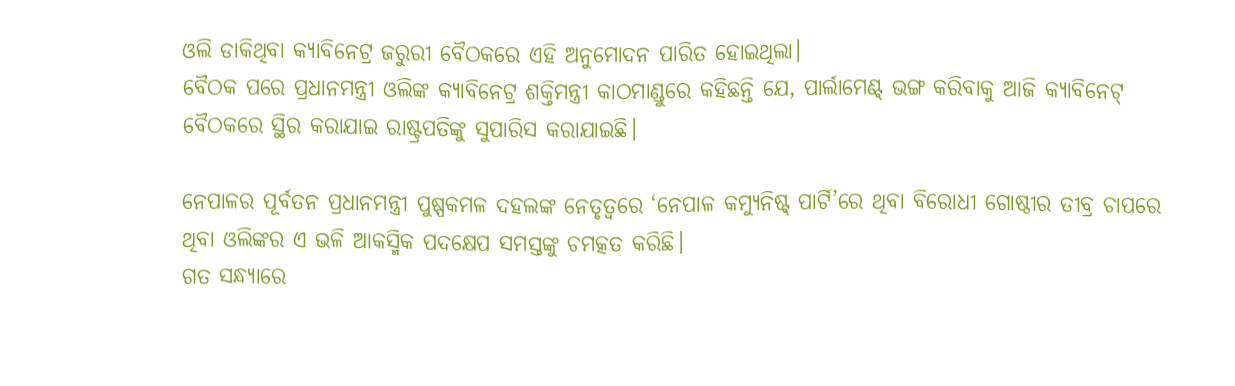ଓଲି ଡାକିଥିବା କ୍ୟାବିନେଟ୍ର ଜରୁରୀ ବୈଠକରେ ଏହି ଅନୁମୋଦନ ପାରିତ ହୋଇଥିଲା।
ବୈଠକ ପରେ ପ୍ରଧାନମନ୍ତ୍ରୀ ଓଲିଙ୍କ କ୍ୟାବିନେଟ୍ର ଶକ୍ତିମନ୍ତ୍ରୀ କାଠମାଣ୍ଡୁରେ କହିଛନ୍ତି ଯେ, ପାର୍ଲାମେଣ୍ଟ୍ ଭଙ୍ଗ କରିବାକୁ ଆଜି କ୍ୟାବିନେଟ୍ ବୈଠକରେ ସ୍ଥିର କରାଯାଇ ରାଷ୍ଟ୍ରପତିଙ୍କୁ ସୁପାରିସ କରାଯାଇଛି।

ନେପାଳର ପୂର୍ବତନ ପ୍ରଧାନମନ୍ତ୍ରୀ ପୁଷ୍ପକମଳ ଦହଲଙ୍କ ନେତୃତ୍ୱରେ ‘ନେପାଳ କମ୍ୟୁନିଷ୍ଟ୍ ପାର୍ଟି’ରେ ଥିବା ବିରୋଧୀ ଗୋଷ୍ଠୀର ତୀବ୍ର ଚାପରେ ଥିବା ଓଲିଙ୍କର ଏ ଭଳି ଆକସ୍ମିକ ପଦକ୍ଷେପ ସମସ୍ତଙ୍କୁ ଚମତ୍କତ କରିଛି।
ଗତ ସନ୍ଧ୍ୟାରେ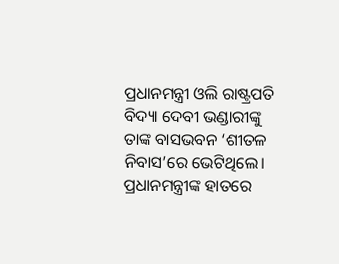ପ୍ରଧାନମନ୍ତ୍ରୀ ଓଲି ରାଷ୍ଟ୍ରପତି ବିଦ୍ୟା ଦେବୀ ଭଣ୍ଡାରୀଙ୍କୁ ତାଙ୍କ ବାସଭବନ ‘ଶୀତଳ ନିବାସ’ରେ ଭେଟିଥିଲେ।
ପ୍ରଧାନମନ୍ତ୍ରୀଙ୍କ ହାତରେ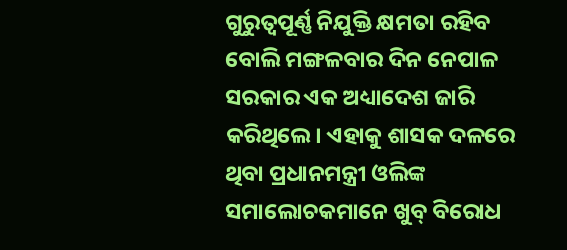ଗୁରୁତ୍ୱପୂର୍ଣ୍ଣ ନିଯୁକ୍ତି କ୍ଷମତା ରହିବ ବୋଲି ମଙ୍ଗଳବାର ଦିନ ନେପାଳ ସରକାର ଏକ ଅଧ୍ୟାଦେଶ ଜାରି କରିଥିଲେ। ଏହାକୁ ଶାସକ ଦଳରେ ଥିବା ପ୍ରଧାନମନ୍ତ୍ରୀ ଓଲିଙ୍କ ସମାଲୋଚକମାନେ ଖୁବ୍ ବିରୋଧ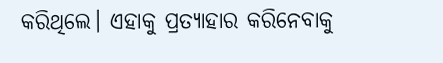କରିଥିଲେ। ଏହାକୁ ପ୍ରତ୍ୟାହାର କରିନେବାକୁ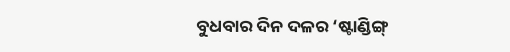ବୁଧବାର ଦିନ ଦଳର ‘ଷ୍ଟାଣ୍ଡିଙ୍ଗ୍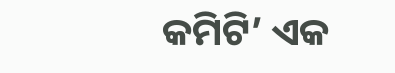କମିଟି’ ଏକ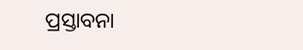ପ୍ରସ୍ତାବନା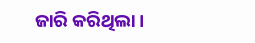ଜାରି କରିଥିଲା।